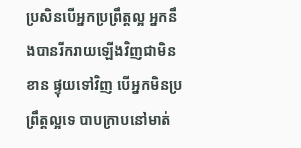ប្រសិនបើអ្នកប្រព្រឹត្តល្អ អ្នកនឹងបានរីករាយឡើងវិញជាមិនខាន ផ្ទុយទៅវិញ បើអ្នកមិនប្រព្រឹត្តល្អទេ បាបក្រាបនៅមាត់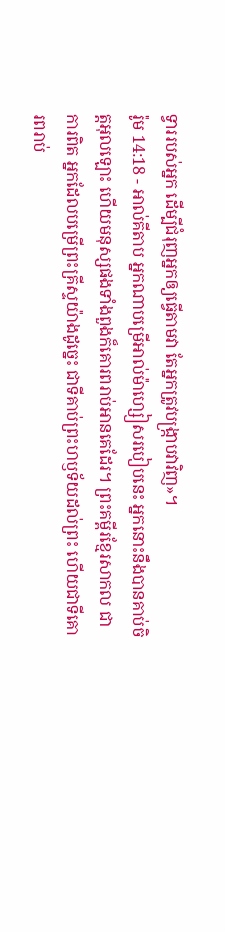ទ្វាររបស់អ្នក ដើម្បីជំរុញអ្នកឲ្យធ្វើតាមវា តែអ្នកត្រូវបង្ក្រាបវាវិញ»។
រ៉ូម 14:18 - អាល់គីតាប អ្នកណាបម្រើអាល់ម៉ាហ្សៀសរបៀបនេះ អ្នកនោះនឹងបានគាប់ចិត្តអុលឡោះ ហើយមនុស្សផងទាំងពួងក៏គោរពរាប់អានគេដែរ។ ព្រះគម្ពីរខ្មែរសាកល ជាការពិត អ្នកដែលបម្រើព្រះគ្រីស្ទយ៉ាងដូច្នេះ ជាទីគាប់ព្រះហឫទ័យដល់ព្រះ ហើយជាទីគោរពរាប់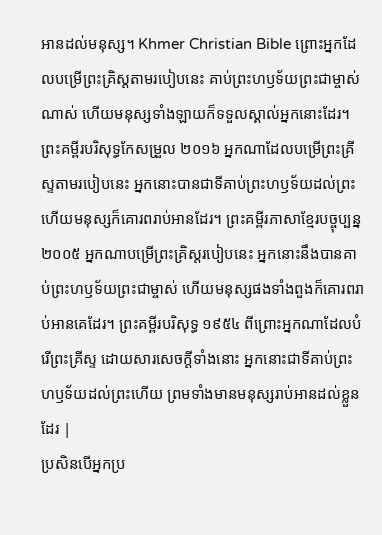អានដល់មនុស្ស។ Khmer Christian Bible ព្រោះអ្នកដែលបម្រើព្រះគ្រិស្ដតាមរបៀបនេះ គាប់ព្រះហឫទ័យព្រះជាម្ចាស់ណាស់ ហើយមនុស្សទាំងឡាយក៏ទទួលស្គាល់អ្នកនោះដែរ។ ព្រះគម្ពីរបរិសុទ្ធកែសម្រួល ២០១៦ អ្នកណាដែលបម្រើព្រះគ្រីស្ទតាមរបៀបនេះ អ្នកនោះបានជាទីគាប់ព្រះហឫទ័យដល់ព្រះ ហើយមនុស្សក៏គោរពរាប់អានដែរ។ ព្រះគម្ពីរភាសាខ្មែរបច្ចុប្បន្ន ២០០៥ អ្នកណាបម្រើព្រះគ្រិស្តរបៀបនេះ អ្នកនោះនឹងបានគាប់ព្រះហឫទ័យព្រះជាម្ចាស់ ហើយមនុស្សផងទាំងពួងក៏គោរពរាប់អានគេដែរ។ ព្រះគម្ពីរបរិសុទ្ធ ១៩៥៤ ពីព្រោះអ្នកណាដែលបំរើព្រះគ្រីស្ទ ដោយសារសេចក្ដីទាំងនោះ អ្នកនោះជាទីគាប់ព្រះហឫទ័យដល់ព្រះហើយ ព្រមទាំងមានមនុស្សរាប់អានដល់ខ្លួនដែរ |
ប្រសិនបើអ្នកប្រ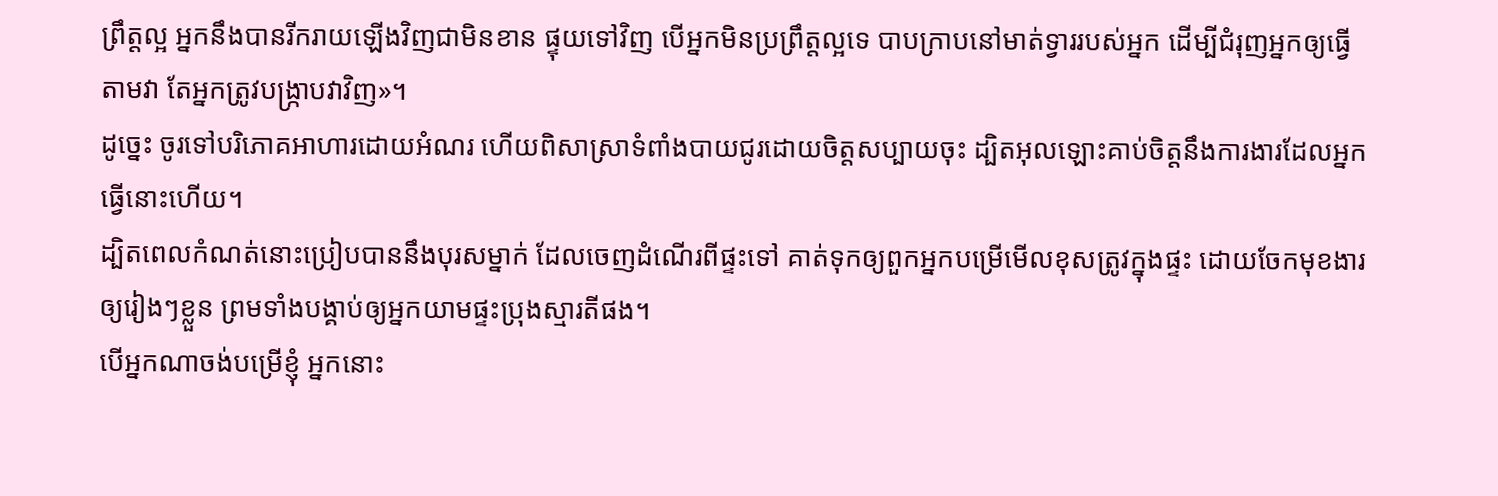ព្រឹត្តល្អ អ្នកនឹងបានរីករាយឡើងវិញជាមិនខាន ផ្ទុយទៅវិញ បើអ្នកមិនប្រព្រឹត្តល្អទេ បាបក្រាបនៅមាត់ទ្វាររបស់អ្នក ដើម្បីជំរុញអ្នកឲ្យធ្វើតាមវា តែអ្នកត្រូវបង្ក្រាបវាវិញ»។
ដូច្នេះ ចូរទៅបរិភោគអាហារដោយអំណរ ហើយពិសាស្រាទំពាំងបាយជូរដោយចិត្តសប្បាយចុះ ដ្បិតអុលឡោះគាប់ចិត្តនឹងការងារដែលអ្នកធ្វើនោះហើយ។
ដ្បិតពេលកំណត់នោះប្រៀបបាននឹងបុរសម្នាក់ ដែលចេញដំណើរពីផ្ទះទៅ គាត់ទុកឲ្យពួកអ្នកបម្រើមើលខុសត្រូវក្នុងផ្ទះ ដោយចែកមុខងារឲ្យរៀងៗខ្លួន ព្រមទាំងបង្គាប់ឲ្យអ្នកយាមផ្ទះប្រុងស្មារតីផង។
បើអ្នកណាចង់បម្រើខ្ញុំ អ្នកនោះ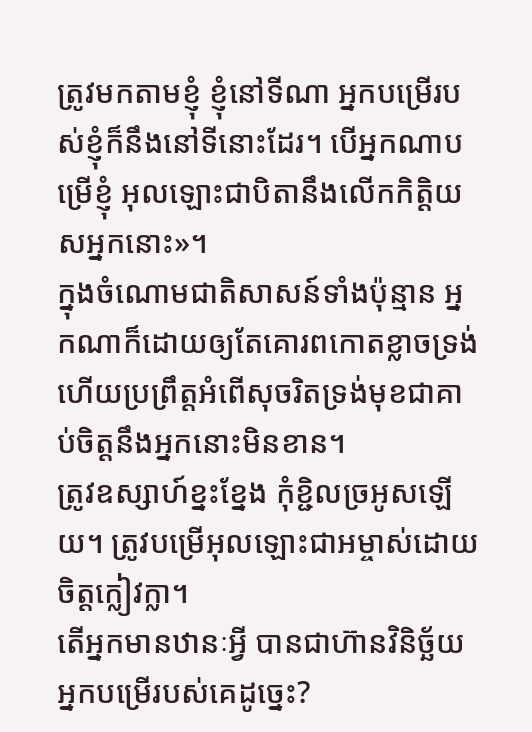ត្រូវមកតាមខ្ញុំ ខ្ញុំនៅទីណា អ្នកបម្រើរបស់ខ្ញុំក៏នឹងនៅទីនោះដែរ។ បើអ្នកណាបម្រើខ្ញុំ អុលឡោះជាបិតានឹងលើកកិត្ដិយសអ្នកនោះ»។
ក្នុងចំណោមជាតិសាសន៍ទាំងប៉ុន្មាន អ្នកណាក៏ដោយឲ្យតែគោរពកោតខ្លាចទ្រង់ ហើយប្រព្រឹត្ដអំពើសុចរិតទ្រង់មុខជាគាប់ចិត្តនឹងអ្នកនោះមិនខាន។
ត្រូវឧស្សាហ៍ខ្នះខ្នែង កុំខ្ជិលច្រអូសឡើយ។ ត្រូវបម្រើអុលឡោះជាអម្ចាស់ដោយចិត្ដក្លៀវក្លា។
តើអ្នកមានឋានៈអ្វី បានជាហ៊ានវិនិច្ឆ័យអ្នកបម្រើរបស់គេដូច្នេះ?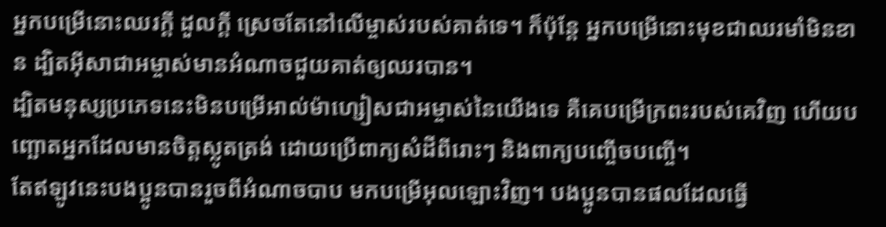អ្នកបម្រើនោះឈរក្ដី ដួលក្ដី ស្រេចតែនៅលើម្ចាស់របស់គាត់ទេ។ ក៏ប៉ុន្ដែ អ្នកបម្រើនោះមុខជាឈរមាំមិនខាន ដ្បិតអ៊ីសាជាអម្ចាស់មានអំណាចជួយគាត់ឲ្យឈរបាន។
ដ្បិតមនុស្សប្រភេទនេះមិនបម្រើអាល់ម៉ាហ្សៀសជាអម្ចាស់នៃយើងទេ គឺគេបម្រើក្រពះរបស់គេវិញ ហើយបញ្ឆោតអ្នកដែលមានចិត្ដស្លូតត្រង់ ដោយប្រើពាក្យសំដីពីរោះៗ និងពាក្យបញ្ចើចបញ្ចើ។
តែឥឡូវនេះបងប្អូនបានរួចពីអំណាចបាប មកបម្រើអុលឡោះវិញ។ បងប្អូនបានផលដែលធ្វើ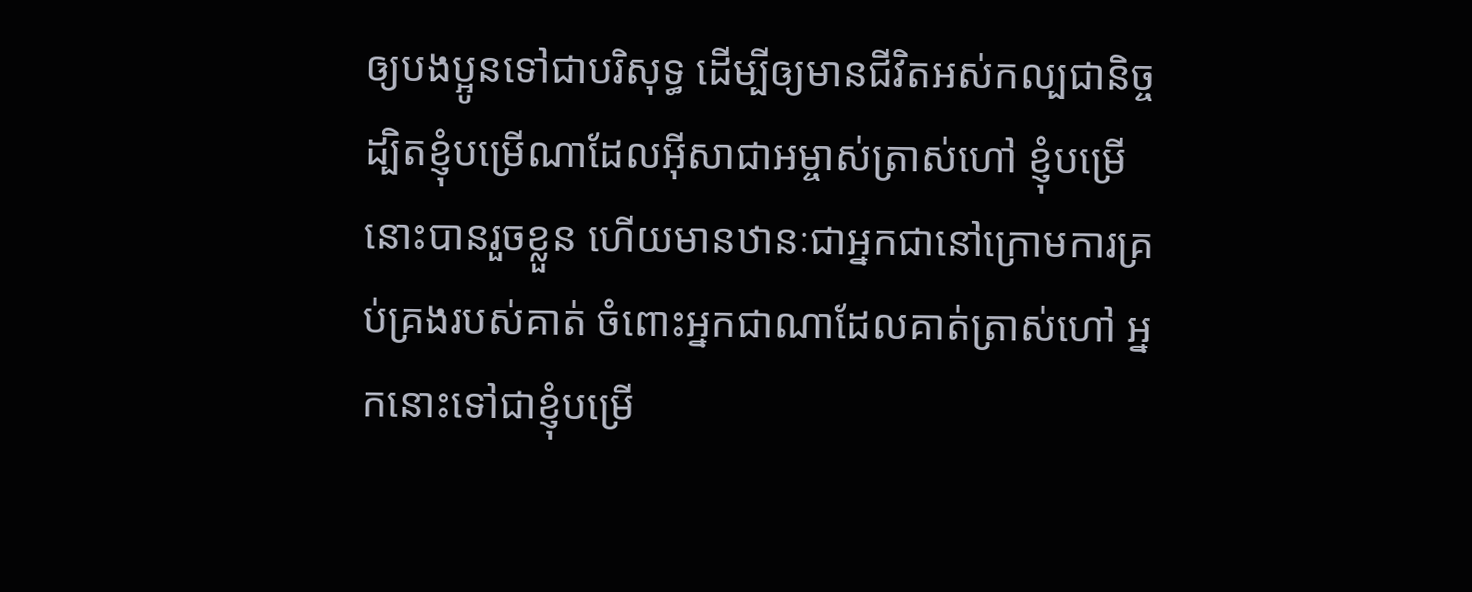ឲ្យបងប្អូនទៅជាបរិសុទ្ធ ដើម្បីឲ្យមានជីវិតអស់កល្បជានិច្ច
ដ្បិតខ្ញុំបម្រើណាដែលអ៊ីសាជាអម្ចាស់ត្រាស់ហៅ ខ្ញុំបម្រើនោះបានរួចខ្លួន ហើយមានឋានៈជាអ្នកជានៅក្រោមការគ្រប់គ្រងរបស់គាត់ ចំពោះអ្នកជាណាដែលគាត់ត្រាស់ហៅ អ្នកនោះទៅជាខ្ញុំបម្រើ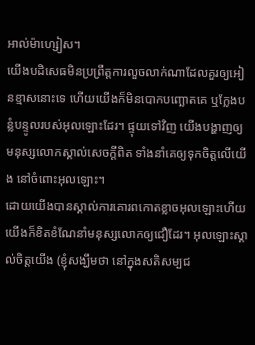អាល់ម៉ាហ្សៀស។
យើងបដិសេធមិនប្រព្រឹត្ដការលួចលាក់ណាដែលគួរឲ្យអៀនខ្មាសនោះទេ ហើយយើងក៏មិនបោកបញ្ឆោតគេ ឬក្លែងបន្លំបន្ទូលរបស់អុលឡោះដែរ។ ផ្ទុយទៅវិញ យើងបង្ហាញឲ្យមនុស្សលោកស្គាល់សេចក្ដីពិត ទាំងនាំគេឲ្យទុកចិត្ដលើយើង នៅចំពោះអុលឡោះ។
ដោយយើងបានស្គាល់ការគោរពកោតខ្លាចអុលឡោះហើយ យើងក៏ខិតខំណែនាំមនុស្សលោកឲ្យជឿដែរ។ អុលឡោះស្គាល់ចិត្ដយើង (ខ្ញុំសង្ឃឹមថា នៅក្នុងសតិសម្បជ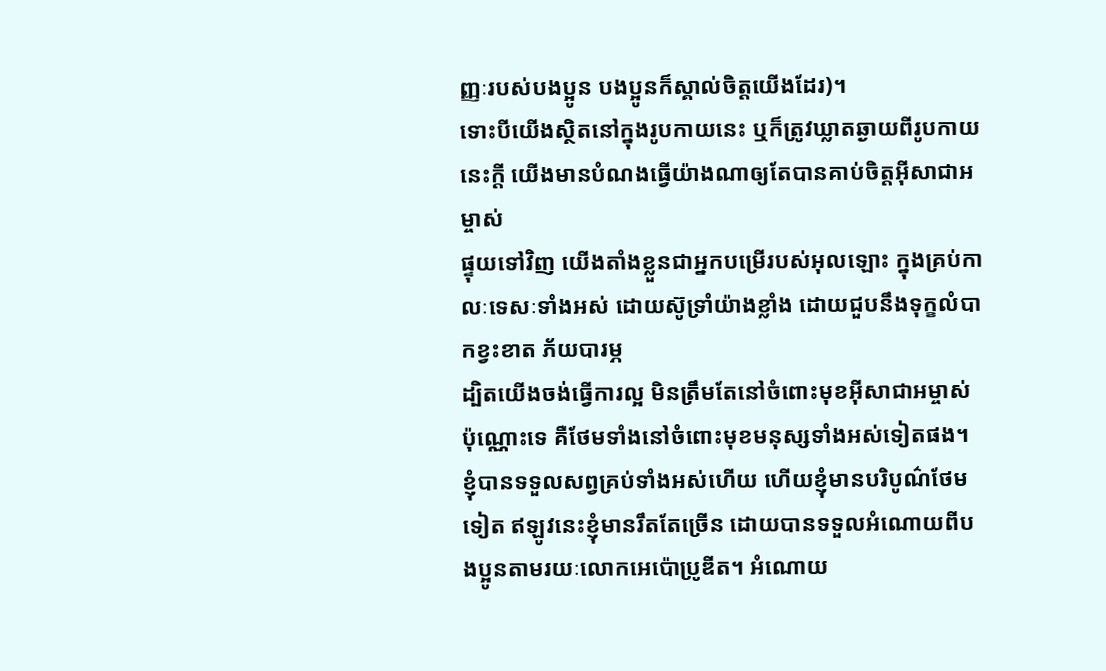ញ្ញៈរបស់បងប្អូន បងប្អូនក៏ស្គាល់ចិត្ដយើងដែរ)។
ទោះបីយើងស្ថិតនៅក្នុងរូបកាយនេះ ឬក៏ត្រូវឃ្លាតឆ្ងាយពីរូបកាយនេះក្ដី យើងមានបំណងធ្វើយ៉ាងណាឲ្យតែបានគាប់ចិត្តអ៊ីសាជាអម្ចាស់
ផ្ទុយទៅវិញ យើងតាំងខ្លួនជាអ្នកបម្រើរបស់អុលឡោះ ក្នុងគ្រប់កាលៈទេសៈទាំងអស់ ដោយស៊ូទ្រាំយ៉ាងខ្លាំង ដោយជួបនឹងទុក្ខលំបាកខ្វះខាត ភ័យបារម្ភ
ដ្បិតយើងចង់ធ្វើការល្អ មិនត្រឹមតែនៅចំពោះមុខអ៊ីសាជាអម្ចាស់ប៉ុណ្ណោះទេ គឺថែមទាំងនៅចំពោះមុខមនុស្សទាំងអស់ទៀតផង។
ខ្ញុំបានទទួលសព្វគ្រប់ទាំងអស់ហើយ ហើយខ្ញុំមានបរិបូណ៌ថែមទៀត ឥឡូវនេះខ្ញុំមានរឹតតែច្រើន ដោយបានទទួលអំណោយពីបងប្អូនតាមរយៈលោកអេប៉ោប្រូឌីត។ អំណោយ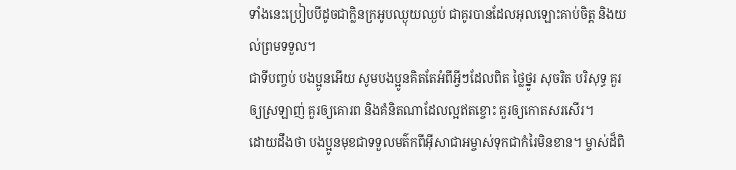ទាំងនេះប្រៀបបីដូចជាក្លិនក្រអូបឈ្ងុយឈ្ងប់ ជាគូរបានដែលអុលឡោះគាប់ចិត្ត និងយល់ព្រមទទួល។
ជាទីបញ្ចប់ បងប្អូនអើយ សូមបងប្អូនគិតតែអំពីអ្វីៗដែលពិត ថ្លៃថ្នូរ សុចរិត បរិសុទ្ធ គួរឲ្យស្រឡាញ់ គួរឲ្យគោរព និងគំនិតណាដែលល្អឥតខ្ចោះ គួរឲ្យកោតសរសើរ។
ដោយដឹងថា បងប្អូនមុខជាទទួលមត៌កពីអ៊ីសាជាអម្ចាស់ទុកជាកំរៃមិនខាន។ ម្ចាស់ដ៏ពិ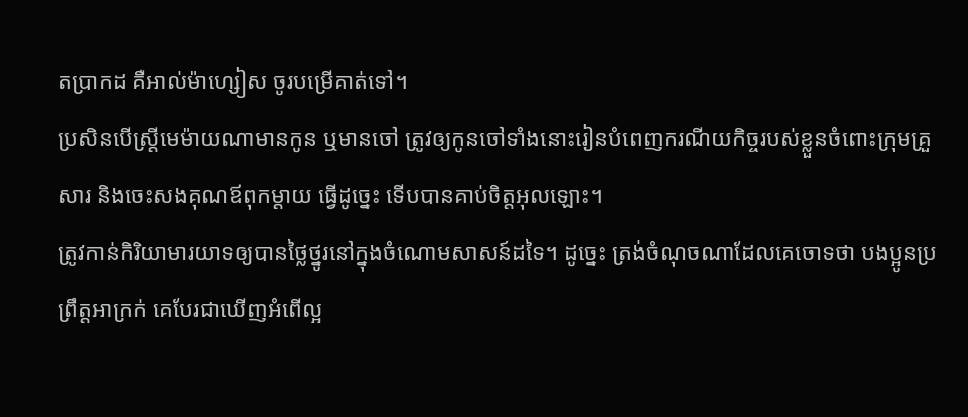តប្រាកដ គឺអាល់ម៉ាហ្សៀស ចូរបម្រើគាត់ទៅ។
ប្រសិនបើស្ដ្រីមេម៉ាយណាមានកូន ឬមានចៅ ត្រូវឲ្យកូនចៅទាំងនោះរៀនបំពេញករណីយកិច្ចរបស់ខ្លួនចំពោះក្រុមគ្រួសារ និងចេះសងគុណឪពុកម្ដាយ ធ្វើដូច្នេះ ទើបបានគាប់ចិត្តអុលឡោះ។
ត្រូវកាន់កិរិយាមារយាទឲ្យបានថ្លៃថ្នូរនៅក្នុងចំណោមសាសន៍ដទៃ។ ដូច្នេះ ត្រង់ចំណុចណាដែលគេចោទថា បងប្អូនប្រព្រឹត្ដអាក្រក់ គេបែរជាឃើញអំពើល្អ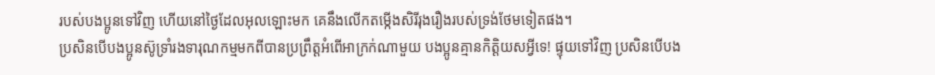របស់បងប្អូនទៅវិញ ហើយនៅថ្ងៃដែលអុលឡោះមក គេនឹងលើកតម្កើងសិរីរុងរឿងរបស់ទ្រង់ថែមទៀតផង។
ប្រសិនបើបងប្អូនស៊ូទ្រាំរងទារុណកម្មមកពីបានប្រព្រឹត្ដអំពើអាក្រក់ណាមួយ បងប្អូនគ្មានកិត្ដិយសអ្វីទេ! ផ្ទុយទៅវិញ ប្រសិនបើបង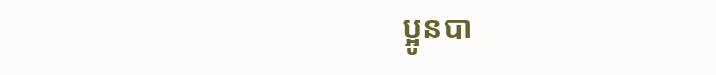ប្អូនបា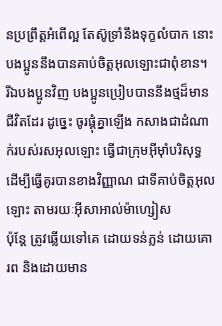នប្រព្រឹត្ដអំពើល្អ តែស៊ូទ្រាំនឹងទុក្ខលំបាក នោះបងប្អូននឹងបានគាប់ចិត្តអុលឡោះជាពុំខាន។
រីឯបងប្អូនវិញ បងប្អូនប្រៀបបាននឹងថ្មដ៏មានជីវិតដែរ ដូច្នេះ ចូរផ្គុំគ្នាឡើង កសាងជាដំណាក់របស់រសអុលឡោះ ធ្វើជាក្រុមអ៊ីមុាំបរិសុទ្ធ ដើម្បីធ្វើគូរបានខាងវិញ្ញាណ ជាទីគាប់ចិត្តអុលឡោះ តាមរយៈអ៊ីសាអាល់ម៉ាហ្សៀស
ប៉ុន្ដែ ត្រូវឆ្លើយទៅគេ ដោយទន់ភ្លន់ ដោយគោរព និងដោយមាន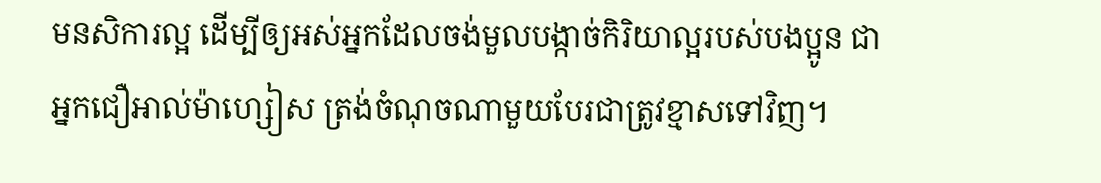មនសិការល្អ ដើម្បីឲ្យអស់អ្នកដែលចង់មួលបង្កាច់កិរិយាល្អរបស់បងប្អូន ជាអ្នកជឿអាល់ម៉ាហ្សៀស ត្រង់ចំណុចណាមួយបែរជាត្រូវខ្មាសទៅវិញ។